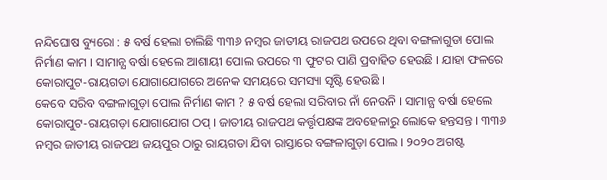ନନ୍ଦିଘୋଷ ବ୍ୟୁରୋ : ୫ ବର୍ଷ ହେଲା ଚାଲିଛି ୩୩୬ ନମ୍ବର ଜାତୀୟ ରାଜପଥ ଉପରେ ଥିବା ବଙ୍ଗଳାଗୁଡା ପୋଲ ନିର୍ମାଣ କାମ । ସାମାନ୍ଯ ବର୍ଷା ହେଲେ ଆଶାୟୀ ପୋଲ ଉପରେ ୩ ଫୁଟର ପାଣି ପ୍ରବାହିତ ହେଉଛି । ଯାହା ଫଳରେ କୋରାପୁଟ-ରାୟଗଡା ଯୋଗାଯୋଗରେ ଅନେକ ସମୟରେ ସମସ୍ୟା ସୃଷ୍ଟି ହେଉଛି ।
କେବେ ସରିବ ବଙ୍ଗଳାଗୁଡ଼ା ପୋଲ ନିର୍ମାଣ କାମ ? ୫ ବର୍ଷ ହେଲା ସରିବାର ନାଁ ନେଉନି । ସାମାନ୍ଯ ବର୍ଷା ହେଲେ କୋରାପୁଟ-ରାୟଗଡ଼ା ଯୋଗାଯୋଗ ଠପ୍ । ଜାତୀୟ ରାଜପଥ କର୍ତ୍ତୃପକ୍ଷଙ୍କ ଅବହେଳାରୁ ଲୋକେ ହନ୍ତସନ୍ତ । ୩୩୬ ନମ୍ବର ଜାତୀୟ ରାଜପଥ ଜୟପୁର ଠାରୁ ରାୟଗଡା ଯିବା ରାସ୍ତାରେ ବଙ୍ଗଳାଗୁଡ଼ା ପୋଲ । ୨୦୨୦ ଅଗଷ୍ଟ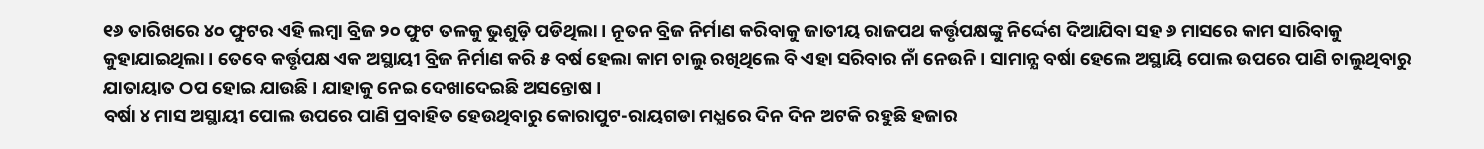୧୬ ତାରିଖରେ ୪୦ ଫୁଟର ଏହି ଲମ୍ବା ବ୍ରିଜ ୨୦ ଫୁଟ ତଳକୁ ଭୁଶୁଡ଼ି ପଡିଥିଲା । ନୂତନ ବ୍ରିଜ ନିର୍ମାଣ କରିବାକୁ ଜାତୀୟ ରାଜପଥ କର୍ତ୍ତୃପକ୍ଷଙ୍କୁ ନିର୍ଦ୍ଦେଶ ଦିଆଯିବା ସହ ୬ ମାସରେ କାମ ସାରିବାକୁ କୁହାଯାଇଥିଲା । ତେବେ କର୍ତ୍ତୃପକ୍ଷ ଏକ ଅସ୍ଥାୟୀ ବ୍ରିଜ ନିର୍ମାଣ କରି ୫ ବର୍ଷ ହେଲା କାମ ଚାଲୁ ରଖିଥିଲେ ବି ଏହା ସରିବାର ନାଁ ନେଉନି । ସାମାନ୍ଯ ବର୍ଷା ହେଲେ ଅସ୍ଥାୟି ପୋଲ ଉପରେ ପାଣି ଚାଲୁଥିବାରୁ ଯାତାୟାତ ଠପ ହୋଇ ଯାଉଛି । ଯାହାକୁ ନେଇ ଦେଖାଦେଇଛି ଅସନ୍ତୋଷ ।
ବର୍ଷା ୪ ମାସ ଅସ୍ଥାୟୀ ପୋଲ ଉପରେ ପାଣି ପ୍ରବାହିତ ହେଉଥିବାରୁ କୋରାପୁଟ-ରାୟଗଡା ମଧ୍ଯରେ ଦିନ ଦିନ ଅଟକି ରହୁଛି ହଜାର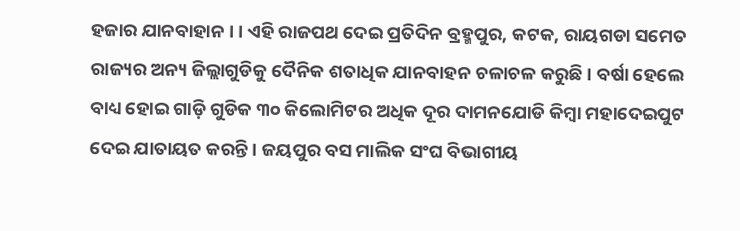ହଜାର ଯାନବାହାନ । । ଏହି ରାଜପଥ ଦେଇ ପ୍ରତିଦିନ ବ୍ରହ୍ମପୁର, କଟକ, ରାୟଗଡା ସମେତ ରାଜ୍ୟର ଅନ୍ୟ ଜିଲ୍ଲାଗୁଡିକୁ ଦୈନିକ ଶତାଧିକ ଯାନବାହନ ଚଳାଚଳ କରୁଛି । ବର୍ଷା ହେଲେ ବାଧ୍ୟ ହୋଇ ଗାଡ଼ି ଗୁଡିକ ୩୦ କିଲୋମିଟର ଅଧିକ ଦୂର ଦାମନଯୋଡି କିମ୍ବା ମହାଦେଇପୁଟ ଦେଇ ଯାତାୟତ କରନ୍ତି । ଜୟପୁର ବସ ମାଲିକ ସଂଘ ବିଭାଗୀୟ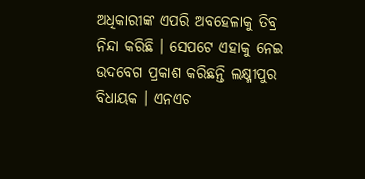ଅଧିକାରୀଙ୍କ ଏପରି ଅବହେଳାକୁ ତିବ୍ର ନିନ୍ଦା କରିଛି । ସେପଟେ ଏହାକୁ ନେଇ ଉଦବେଗ ପ୍ରକାଶ କରିଛନ୍ତି ଲକ୍ଷ୍ମୀପୁର ବିଧାୟକ । ଏନଏଚ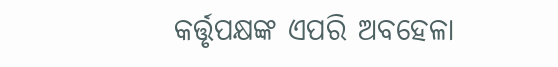କର୍ତ୍ତୃପକ୍ଷଙ୍କ ଏପରି ଅବହେଳା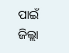ପାଇଁ ଜିଲ୍ଲା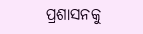ପ୍ରଶାସନକୁ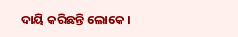ଦାୟି କରିଛନ୍ତି ଲୋକେ ।